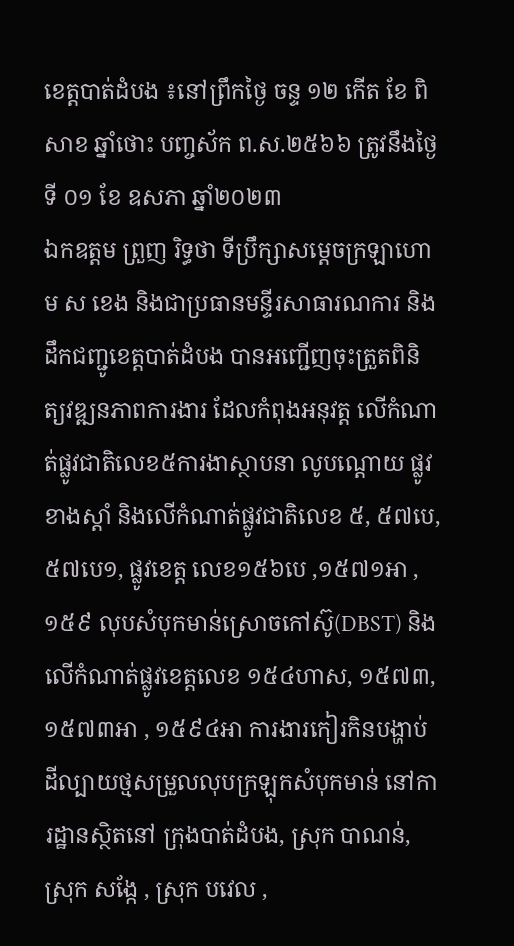ខេត្តបាត់ដំបង ៖នៅព្រឹកថ្ងៃ ចន្ទ ១២ កើត ខែ ពិសាខ ឆ្នាំថោះ បញ្ចស័ក ព.ស.២៥៦៦ ត្រូវនឹងថ្ងៃទី ០១ ខែ ឧសភា ឆ្នាំ២០២៣
ឯកឧត្តម ព្រួញ រិទ្ធថា ទីប្រឹក្សាសម្តេចក្រឡាហោម ស ខេង និងជាប្រធានមន្ទីរសាធារណការ និងដឹកជញ្ជូខេត្តបាត់ដំបង បានអញ្ជើញចុះត្រួតពិនិត្យវឌ្ឍនភាពការងារ ដែលកំពុងអនុវត្ត លើកំណាត់ផ្លូវជាតិលេខ៥ការងាស្ថាបនា លូបណ្តោយ ផ្លូវខាងស្តាំ និងលើកំណាត់ផ្លូវជាតិលេខ ៥, ៥៧បេ, ៥៧បេ១, ផ្លូវខេត្ត លេខ១៥៦បេ ,១៥៧១អា , ១៥៩ លុបសំបុកមាន់ស្រោចកៅស៊ូ(DBST) និងលើកំណាត់ផ្លូវខេត្តលេខ ១៥៤ហាស, ១៥៧៣, ១៥៧៣អា , ១៥៩៤អា ការងារកៀរកិនបង្ហាប់ដីល្បាយថ្មសម្រួលលុបក្រឡុកសំបុកមាន់ នៅការដ្ឋានស្ថិតនៅ ក្រុងបាត់ដំបង, ស្រុក បាណន់, ស្រុក សង្កែ , ស្រុក បវេល ,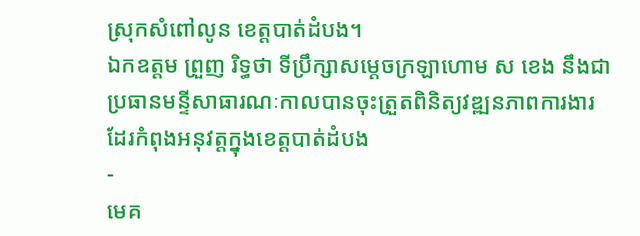ស្រុកសំពៅលូន ខេត្តបាត់ដំបង។
ឯកឧត្តម ព្រួញ រិទ្ធថា ទីប្រឹក្សាសម្ដេចក្រឡាហោម ស ខេង នឹងជាប្រធានមន្ទីសាធារណៈកាលបានចុះត្រួតពិនិត្យវឌ្ឍនភាពការងារ ដែរកំពុងអនុវត្តក្នុងខេត្តបាត់ដំបង
-
មេគ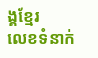ង្គខ្មែរ
លេខទំនាក់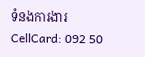ទំនងការងារ
CellCard: 092 50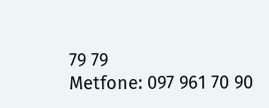79 79
Metfone: 097 961 70 90